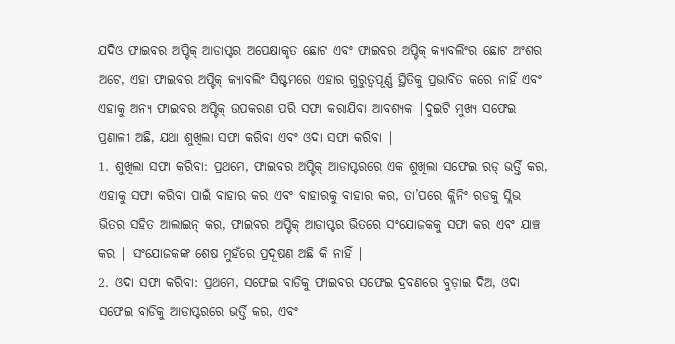ଯଦିଓ ଫାଇବର ଅପ୍ଟିକ୍ ଆଡାପ୍ଟର ଅପେକ୍ଷାକୃତ ଛୋଟ ଏବଂ ଫାଇବର ଅପ୍ଟିକ୍ କ୍ୟାବଲିଂର ଛୋଟ ଅଂଶର ଅଟେ, ଏହା ଫାଇବର ଅପ୍ଟିକ୍ କ୍ୟାବଲିଂ ସିଷ୍ଟମରେ ଏହାର ଗୁରୁତ୍ୱପୂର୍ଣ୍ଣ ସ୍ଥିତିକୁ ପ୍ରଭାବିତ କରେ ନାହିଁ ଏବଂ ଏହାକୁ ଅନ୍ୟ ଫାଇବର ଅପ୍ଟିକ୍ ଉପକରଣ ପରି ସଫା କରାଯିବା ଆବଶ୍ୟକ |ଦୁଇଟି ମୁଖ୍ୟ ସଫେଇ ପ୍ରଣାଳୀ ଅଛି, ଯଥା ଶୁଖିଲା ସଫା କରିବା ଏବଂ ଓଦା ସଫା କରିବା |
1. ଶୁଖିଲା ସଫା କରିବା: ପ୍ରଥମେ, ଫାଇବର ଅପ୍ଟିକ୍ ଆଡାପ୍ଟରରେ ଏକ ଶୁଖିଲା ସଫେଇ ରଡ୍ ଭର୍ତ୍ତି କର, ଏହାକୁ ସଫା କରିବା ପାଇଁ ବାହାର କର ଏବଂ ବାହାରକୁ ବାହାର କର, ତା’ପରେ କ୍ଲିନିଂ ରଡକୁ ସ୍ଲିଭ ଭିତର ସହିତ ଆଲାଇନ୍ କର, ଫାଇବର ଅପ୍ଟିକ୍ ଆଡାପ୍ଟର ଭିତରେ ସଂଯୋଜକକୁ ସଫା କର ଏବଂ ଯାଞ୍ଚ କର | ସଂଯୋଜକଙ୍କ ଶେଷ ମୁହଁରେ ପ୍ରଦୂଷଣ ଅଛି କି ନାହିଁ |
2. ଓଦା ସଫା କରିବା: ପ୍ରଥମେ, ସଫେଇ ବାଡିକୁ ଫାଇବର ସଫେଇ ଦ୍ରବଣରେ ବୁଡ଼ାଇ ଦିଅ, ଓଦା ସଫେଇ ବାଡିକୁ ଆଡାପ୍ଟରରେ ଭର୍ତ୍ତି କର, ଏବଂ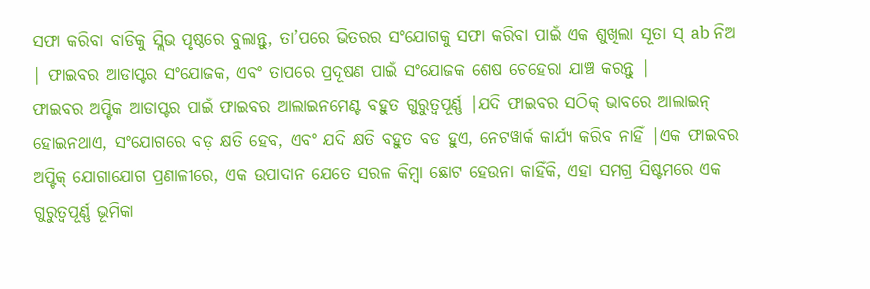ସଫା କରିବା ବାଡିକୁ ସ୍ଲିଭ ପୃଷ୍ଠରେ ବୁଲାନ୍ତୁ, ତା’ପରେ ଭିତରର ସଂଯୋଗକୁ ସଫା କରିବା ପାଇଁ ଏକ ଶୁଖିଲା ସୂତା ସ୍ ab ନିଅ | ଫାଇବର ଆଡାପ୍ଟର ସଂଯୋଜକ, ଏବଂ ତାପରେ ପ୍ରଦୂଷଣ ପାଇଁ ସଂଯୋଜକ ଶେଷ ଚେହେରା ଯାଞ୍ଚ କରନ୍ତୁ |
ଫାଇବର ଅପ୍ଟିକ ଆଡାପ୍ଟର ପାଇଁ ଫାଇବର ଆଲାଇନମେଣ୍ଟ ବହୁତ ଗୁରୁତ୍ୱପୂର୍ଣ୍ଣ |ଯଦି ଫାଇବର ସଠିକ୍ ଭାବରେ ଆଲାଇନ୍ ହୋଇନଥାଏ, ସଂଯୋଗରେ ବଡ଼ କ୍ଷତି ହେବ, ଏବଂ ଯଦି କ୍ଷତି ବହୁତ ବଡ ହୁଏ, ନେଟୱାର୍କ କାର୍ଯ୍ୟ କରିବ ନାହିଁ |ଏକ ଫାଇବର ଅପ୍ଟିକ୍ ଯୋଗାଯୋଗ ପ୍ରଣାଳୀରେ, ଏକ ଉପାଦାନ ଯେତେ ସରଳ କିମ୍ବା ଛୋଟ ହେଉନା କାହିଁକି, ଏହା ସମଗ୍ର ସିଷ୍ଟମରେ ଏକ ଗୁରୁତ୍ୱପୂର୍ଣ୍ଣ ଭୂମିକା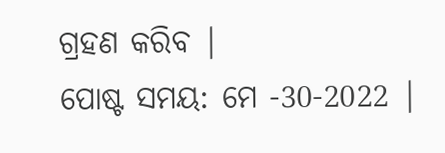ଗ୍ରହଣ କରିବ |
ପୋଷ୍ଟ ସମୟ: ମେ -30-2022 |